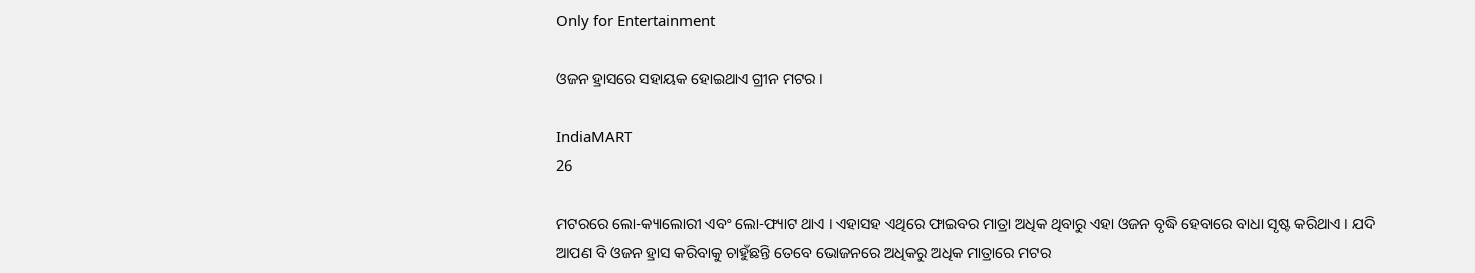Only for Entertainment

ଓଜନ ହ୍ରାସରେ ସହାୟକ ହୋଇଥାଏ ଗ୍ରୀନ ମଟର ।

IndiaMART
26

ମଟରରେ ଲୋ-କ୍ୟାଲୋରୀ ଏବଂ ଲୋ-ଫ୍ୟାଟ ଥାଏ । ଏହାସହ ଏଥିରେ ଫାଇବର ମାତ୍ରା ଅଧିକ ଥିବାରୁ ଏହା ଓଜନ ବୃଦ୍ଧି ହେବାରେ ବାଧା ସୃଷ୍ଟ କରିଥାଏ । ଯଦି ଆପଣ ବି ଓଜନ ହ୍ରାସ କରିବାକୁ ଚାହୁଁଛନ୍ତି ତେବେ ଭୋଜନରେ ଅଧିକରୁ ଅଧିକ ମାତ୍ରାରେ ମଟର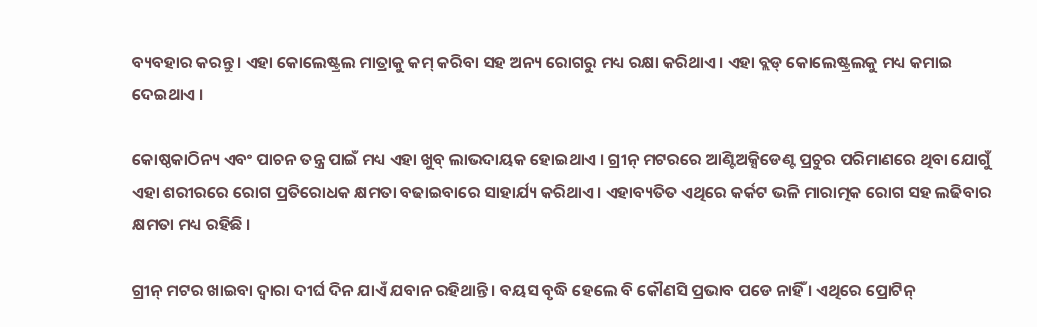ବ୍ୟବହାର କରନ୍ତୁ । ଏହା କୋଲେଷ୍ଟ୍ରଲ ମାତ୍ରାକୁ କମ୍ କରିବା ସହ ଅନ୍ୟ ରୋଗରୁ ମଧ୍ୟ ରକ୍ଷା କରିଥାଏ । ଏହା ବ୍ଲଡ୍ କୋଲେଷ୍ଟ୍ରଲକୁ ମଧ୍ୟ କମାଇ ଦେଇଥାଏ ।

କୋଷ୍ଠକାଠିନ୍ୟ ଏବଂ ପାଚନ ତନ୍ତ୍ର ପାଇଁ ମଧ୍ୟ ଏହା ଖୁବ୍ ଲାଭଦାୟକ ହୋଇଥାଏ । ଗ୍ରୀନ୍ ମଟରରେ ଆଣ୍ଟିଅକ୍ସିଡେଣ୍ଟ ପ୍ରଚୁର ପରିମାଣରେ ଥିବା ଯୋଗୁଁ ଏହା ଶରୀରରେ ରୋଗ ପ୍ରତିରୋଧକ କ୍ଷମତା ବଢାଇବାରେ ସାହାର୍ଯ୍ୟ କରିଥାଏ । ଏହାବ୍ୟତିତ ଏଥିରେ କର୍କଟ ଭଳି ମାରାତ୍ମକ ରୋଗ ସହ ଲଢିବାର କ୍ଷମତା ମଧ୍ୟ ରହିଛି ।

ଗ୍ରୀନ୍ ମଟର ଖାଇବା ଦ୍ୱାରା ଦୀର୍ଘ ଦିନ ଯାଏଁ ଯବାନ ରହିଥାନ୍ତି । ବୟସ ବୃଦ୍ଧି ହେଲେ ବି କୌଣସି ପ୍ରଭାବ ପଡେ ନାହିଁ । ଏଥିରେ ପ୍ରୋଟିନ୍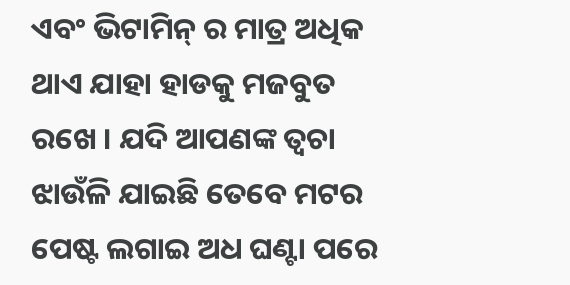ଏବଂ ଭିଟାମିନ୍ ର ମାତ୍ର ଅଧିକ ଥାଏ ଯାହା ହାଡକୁ ମଜବୁତ ରଖେ । ଯଦି ଆପଣଙ୍କ ତ୍ୱଚା ଝାଉଁଳି ଯାଇଛି ତେବେ ମଟର ପେଷ୍ଟ ଲଗାଇ ଅଧ ଘଣ୍ଟା ପରେ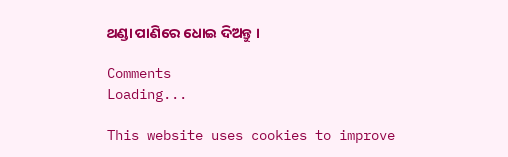ଥଣ୍ଡା ପାଣିରେ ଧୋଇ ଦିଅନ୍ତୁ ।

Comments
Loading...

This website uses cookies to improve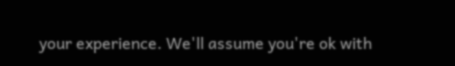your experience. We'll assume you're ok with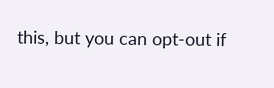this, but you can opt-out if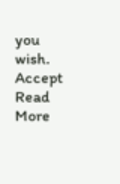you wish. Accept Read More